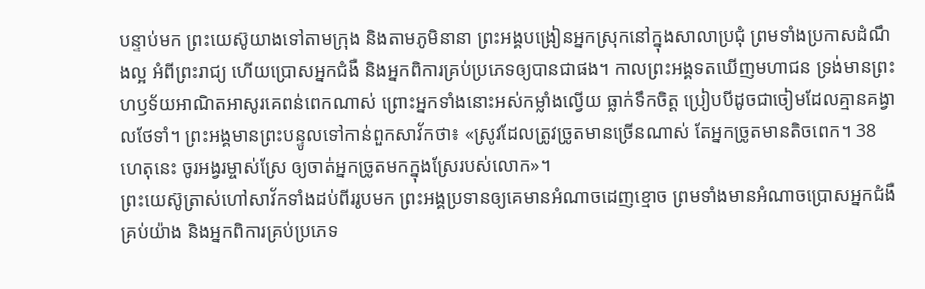បន្ទាប់មក ព្រះយេស៊ូយាងទៅតាមក្រុង និងតាមភូមិនានា ព្រះអង្គបង្រៀនអ្នកស្រុកនៅក្នុងសាលាប្រជុំ ព្រមទាំងប្រកាសដំណឹងល្អ អំពីព្រះរាជ្យ ហើយប្រោសអ្នកជំងឺ និងអ្នកពិការគ្រប់ប្រភេទឲ្យបានជាផង។ កាលព្រះអង្គទតឃើញមហាជន ទ្រង់មានព្រះហឫទ័យអាណិតអាសូរគេពន់ពេកណាស់ ព្រោះអ្នកទាំងនោះអស់កម្លាំងល្វើយ ធ្លាក់ទឹកចិត្ត ប្រៀបបីដូចជាចៀមដែលគ្មានគង្វាលថែទាំ។ ព្រះអង្គមានព្រះបន្ទូលទៅកាន់ពួកសាវ័កថា៖ «ស្រូវដែលត្រូវច្រូតមានច្រើនណាស់ តែអ្នកច្រូតមានតិចពេក។ 38 ហេតុនេះ ចូរអង្វរម្ចាស់ស្រែ ឲ្យចាត់អ្នកច្រូតមកក្នុងស្រែរបស់លោក»។
ព្រះយេស៊ូត្រាស់ហៅសាវ័កទាំងដប់ពីររូបមក ព្រះអង្គប្រទានឲ្យគេមានអំណាចដេញខ្មោច ព្រមទាំងមានអំណាចប្រោសអ្នកជំងឺគ្រប់យ៉ាង និងអ្នកពិការគ្រប់ប្រភេទ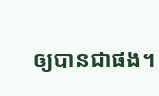ឲ្យបានជាផង។